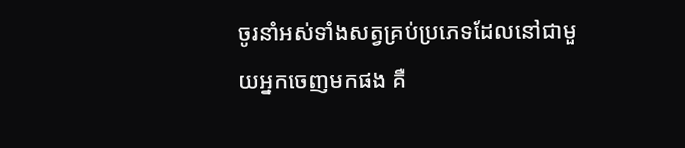ចូរនាំអស់ទាំងសត្វគ្រប់ប្រភេទដែលនៅជាមួយអ្នកចេញមកផង គឺ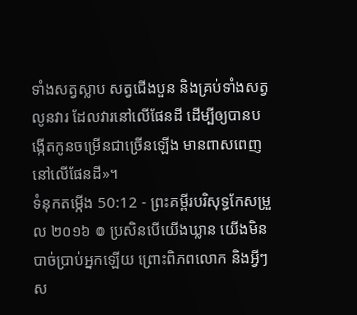ទាំងសត្វស្លាប សត្វជើងបួន និងគ្រប់ទាំងសត្វលូនវារ ដែលវារនៅលើផែនដី ដើម្បីឲ្យបានបង្កើតកូនចម្រើនជាច្រើនឡើង មានពាសពេញនៅលើផែនដី»។
ទំនុកតម្កើង 50:12 - ព្រះគម្ពីរបរិសុទ្ធកែសម្រួល ២០១៦ ៙ ប្រសិនបើយើងឃ្លាន យើងមិនបាច់ប្រាប់អ្នកឡើយ ព្រោះពិភពលោក និងអ្វីៗស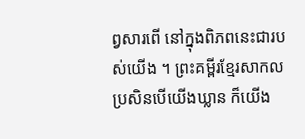ព្វសារពើ នៅក្នុងពិភពនេះជារបស់យើង ។ ព្រះគម្ពីរខ្មែរសាកល ប្រសិនបើយើងឃ្លាន ក៏យើង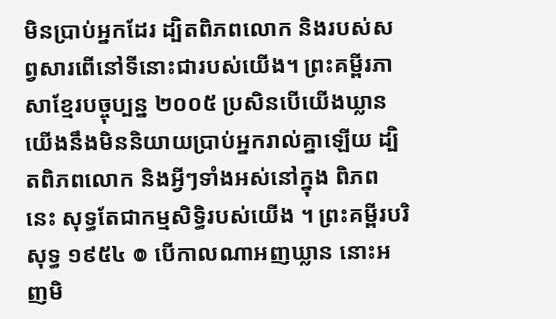មិនប្រាប់អ្នកដែរ ដ្បិតពិភពលោក និងរបស់សព្វសារពើនៅទីនោះជារបស់យើង។ ព្រះគម្ពីរភាសាខ្មែរបច្ចុប្បន្ន ២០០៥ ប្រសិនបើយើងឃ្លាន យើងនឹងមិននិយាយប្រាប់អ្នករាល់គ្នាឡើយ ដ្បិតពិភពលោក និងអ្វីៗទាំងអស់នៅក្នុង ពិភពនេះ សុទ្ធតែជាកម្មសិទ្ធិរបស់យើង ។ ព្រះគម្ពីរបរិសុទ្ធ ១៩៥៤ ៙ បើកាលណាអញឃ្លាន នោះអញមិ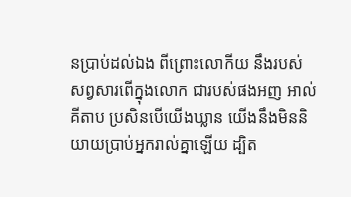នប្រាប់ដល់ឯង ពីព្រោះលោកីយ នឹងរបស់សព្វសារពើក្នុងលោក ជារបស់ផងអញ អាល់គីតាប ប្រសិនបើយើងឃ្លាន យើងនឹងមិននិយាយប្រាប់អ្នករាល់គ្នាឡើយ ដ្បិត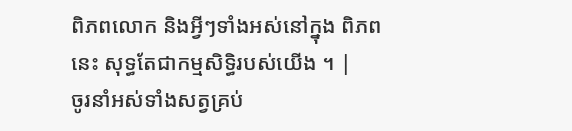ពិភពលោក និងអ្វីៗទាំងអស់នៅក្នុង ពិភពនេះ សុទ្ធតែជាកម្មសិទ្ធិរបស់យើង ។ |
ចូរនាំអស់ទាំងសត្វគ្រប់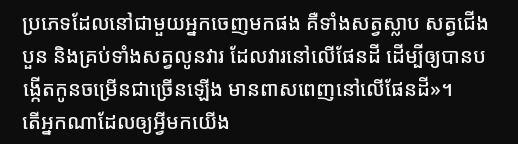ប្រភេទដែលនៅជាមួយអ្នកចេញមកផង គឺទាំងសត្វស្លាប សត្វជើងបួន និងគ្រប់ទាំងសត្វលូនវារ ដែលវារនៅលើផែនដី ដើម្បីឲ្យបានបង្កើតកូនចម្រើនជាច្រើនឡើង មានពាសពេញនៅលើផែនដី»។
តើអ្នកណាដែលឲ្យអ្វីមកយើង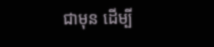ជាមុន ដើម្បី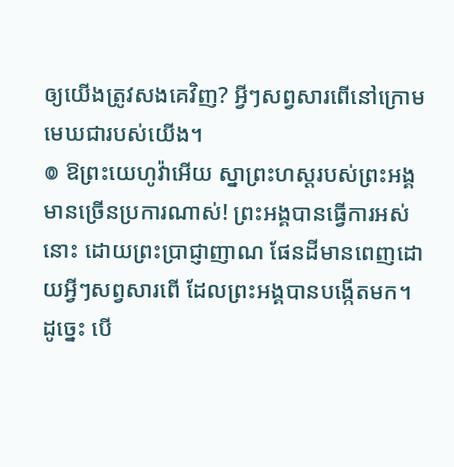ឲ្យយើងត្រូវសងគេវិញ? អ្វីៗសព្វសារពើនៅក្រោមមេឃជារបស់យើង។
៙ ឱព្រះយេហូវ៉ាអើយ ស្នាព្រះហស្តរបស់ព្រះអង្គ មានច្រើនប្រការណាស់! ព្រះអង្គបានធ្វើការអស់នោះ ដោយព្រះប្រាជ្ញាញាណ ផែនដីមានពេញដោយអ្វីៗសព្វសារពើ ដែលព្រះអង្គបានបង្កើតមក។
ដូច្នេះ បើ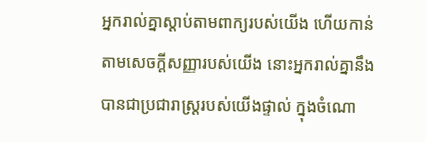អ្នករាល់គ្នាស្តាប់តាមពាក្យរបស់យើង ហើយកាន់តាមសេចក្ដីសញ្ញារបស់យើង នោះអ្នករាល់គ្នានឹងបានជាប្រជារាស្ត្ររបស់យើងផ្ទាល់ ក្នុងចំណោ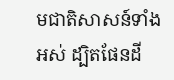មជាតិសាសន៍ទាំងអស់ ដ្បិតផែនដី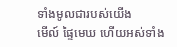ទាំងមូលជារបស់យើង
មើល៍ ផ្ទៃមេឃ ហើយអស់ទាំង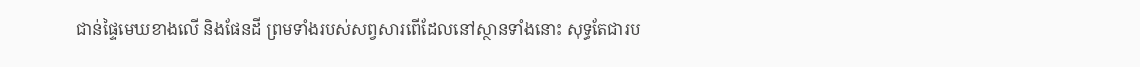ជាន់ផ្ទៃមេឃខាងលើ និងផែនដី ព្រមទាំងរបស់សព្វសារពើដែលនៅស្ថានទាំងនោះ សុទ្ធតែជារប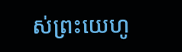ស់ព្រះយេហូ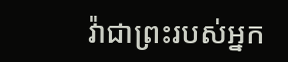វ៉ាជាព្រះរបស់អ្នក